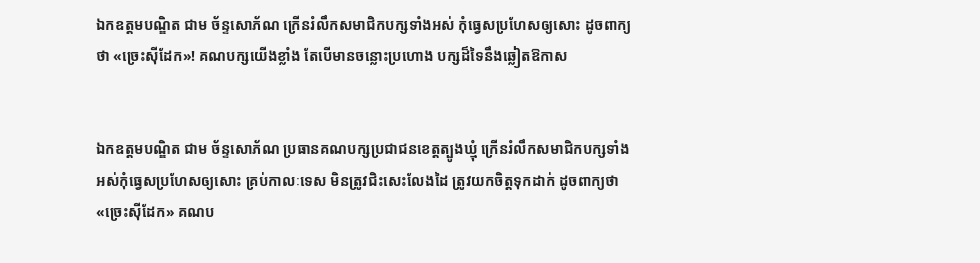ឯកឧត្តមបណ្ឌិត ជាម ច័ន្ទសោភ័ណ ក្រើនរំលឹកសមាជិកបក្សទាំងអស់ កុំធ្វេសប្រហែសឲ្យសោះ ដូចពាក្យថា «ច្រេះស៊ីដែក»! គណបក្សយើងខ្លាំង តែបើមានចន្លោះប្រហោង បក្សដ៏ទៃនឹងឆ្លៀតឱកាស


ឯកឧត្តមបណ្ឌិត ជាម ច័ន្ទសោភ័ណ ប្រធានគណបក្សប្រជាជនខេត្តត្បូងឃ្មុំ ក្រើនរំលឹកសមាជិកបក្សទាំងអស់កុំធ្វេសប្រហែសឲ្យសោះ គ្រប់កាលៈទេស មិនត្រូវជិះសេះលែងដៃ ត្រូវយកចិត្តទុកដាក់ ដូចពាក្យថា «ច្រេះស៊ីដែក» គណប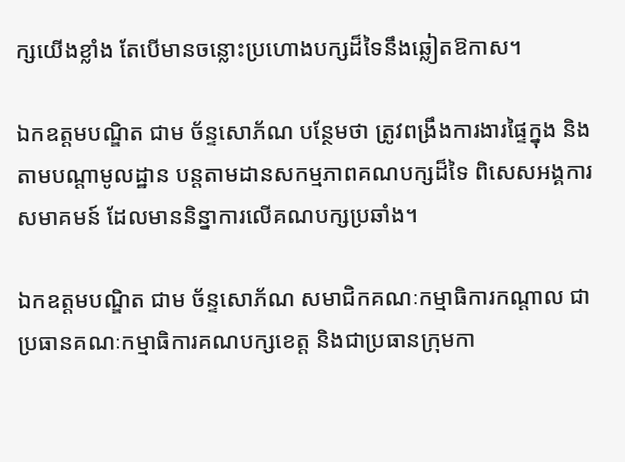ក្សយើងខ្លាំង តែបើមានចន្លោះប្រហោងបក្សដ៏ទៃនឹងឆ្លៀតឱកាស។

ឯកឧត្តមបណ្ឌិត ជាម ច័ន្ទសោភ័ណ បន្ថែមថា ត្រូវពង្រឹងការងារផ្ទៃក្នុង និងតាមបណ្តាមូលដ្ឋាន បន្តតាមដានសកម្មភាពគណបក្សដ៏ទៃ ពិសេសអង្គការសមាគមន៍ ដែលមាននិន្នាការលើគណបក្សប្រឆាំង។

ឯកឧត្តមបណ្ឌិត ជាម ច័ន្ទសោភ័ណ សមាជិកគណៈកម្មាធិការកណ្តាល ជាប្រធានគណៈកម្មាធិការគណបក្សខេត្ត និងជាប្រធានក្រុមកា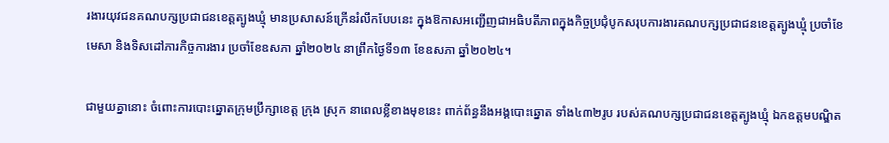រងារយុវជនគណបក្សប្រជាជនខេត្តត្បូងឃ្មុំ មានប្រសាសន៍ក្រើនរំលឹកបែបនេះ ក្នុងឱកាសអញ្ជើញជាអធិបតីភាពក្នុងកិច្ចប្រជុំបូកសរុបការងារគណបក្សប្រជាជនខេត្តត្បូងឃ្មុំ ប្រចាំខែមេសា និងទិសដៅភារកិច្ចការងារ ប្រចាំខែឧសភា ឆ្នាំ២០២៤ នាព្រឹកថ្ងៃទី១៣ ខែឧសភា ឆ្នាំ២០២៤។

ជាមួយគ្នានោះ ចំពោះការបោះឆ្នោតក្រុមប្រឹក្សាខេត្ត ក្រុង ស្រុក នាពេលខ្លីខាងមុខនេះ ពាក់ព័ន្ធនឹងអង្គបោះឆ្នោត ទាំង៤៣២រូប របស់គណបក្សប្រជាជនខេត្តត្បូងឃ្មុំ ឯកឧត្តមបណ្ឌិត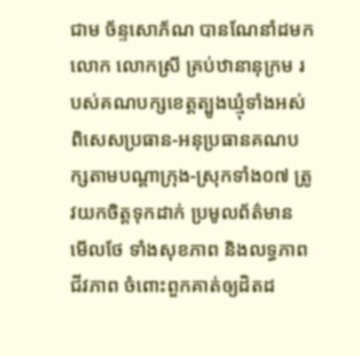ជាម ច័ន្ទសោភ័ណ បានណែនាំដមកលោក លោកស្រី គ្រប់ឋានានុក្រម របស់គណបក្សខេត្តត្បូងឃ្មុំទាំងអស់ ពិសេសប្រធាន-អនុប្រធានគណបក្សតាមបណ្តាក្រុង-ស្រុកទាំង០៧ ត្រូវយកចិត្តទុកដាក់ ប្រមូលព័ត៌មាន មើលថែ ទាំងសុខភាព និងលទ្ធភាព ជីវភាព ចំពោះពួកគាត់ឲ្យដិតដ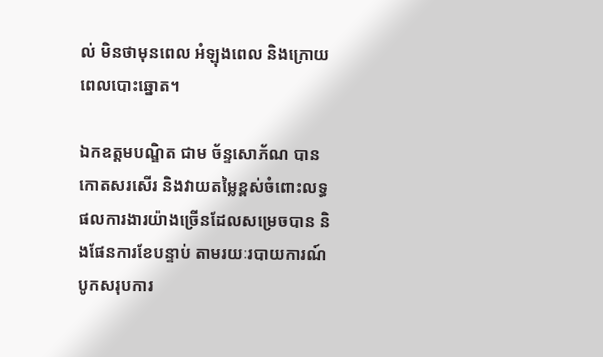ល់ មិនថាមុនពេល អំឡុងពេល និងក្រោយពេលបោះឆ្នោត។

ឯកឧត្តមបណ្ឌិត ជាម ច័ន្ទសោភ័ណ បានកោតសរសើរ និងវាយតម្លៃខ្ពស់ចំពោះលទ្ធផលការងារយ៉ាងច្រើនដែលសម្រេចបាន និងផែនការខែបន្ទាប់ តាមរយៈរបាយការណ៍បូកសរុបការ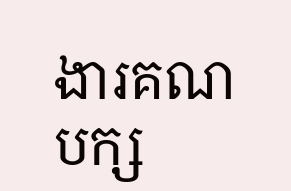ងារគណបក្ស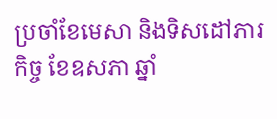ប្រចាំខែមេសា និងទិសដៅភារកិច្ច ខែឧសភា ឆ្នាំ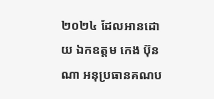២០២៤ ដែលអានដោយ ឯកឧត្តម កេង ប៊ុនណា អនុប្រធានគណប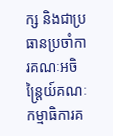ក្ស និងជាប្រធានប្រចាំការគណៈអចិន្ត្រៃយ៍គណៈកម្មាធិការគ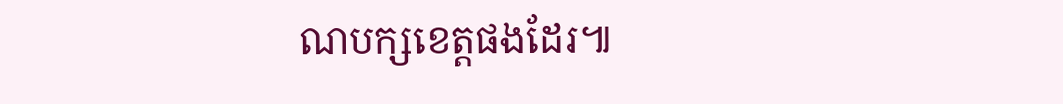ណបក្សខេត្តផងដែរ៕